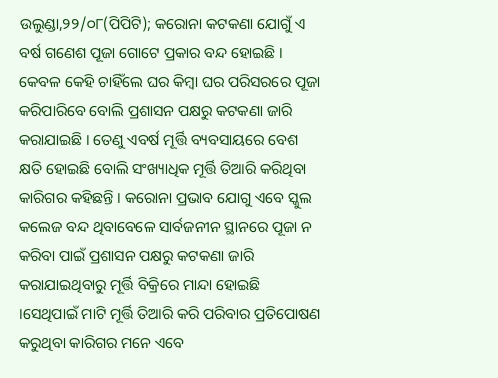ଉଲୁଣ୍ଡା,୨୨/୦୮(ପିପିଟି); କରୋନା କଟକଣା ଯୋଗୁଁ ଏ ବର୍ଷ ଗଣେଶ ପୂଜା ଗୋଟେ ପ୍ରକାର ବନ୍ଦ ହୋଇଛି । କେବଳ କେହି ଚାହିଁଲେ ଘର କିମ୍ବା ଘର ପରିସରରେ ପୂଜା କରିପାରିବେ ବୋଲି ପ୍ରଶାସନ ପକ୍ଷରୁ କଟକଣା ଜାରି କରାଯାଇଛି । ତେଣୁ ଏବର୍ଷ ମୂର୍ତ୍ତି ବ୍ୟବସାୟରେ ବେଶ କ୍ଷତି ହୋଇଛି ବୋଲି ସଂଖ୍ୟାଧିକ ମୂର୍ତ୍ତି ତିଆରି କରିଥିବା କାରିଗର କହିଛନ୍ତି । କରୋନା ପ୍ରଭାବ ଯୋଗୁ ଏବେ ସ୍କୁଲ କଲେଜ ବନ୍ଦ ଥିବାବେଳେ ସାର୍ବଜନୀନ ସ୍ଥାନରେ ପୂଜା ନ କରିବା ପାଇଁ ପ୍ରଶାସନ ପକ୍ଷରୁ କଟକଣା ଜାରି କରାଯାଇଥିବାରୁ ମୂର୍ତ୍ତି ବିକ୍ରିରେ ମାନ୍ଦା ହୋଇଛି ।ସେଥିପାଇଁ ମାଟି ମୂର୍ତ୍ତି ତିଆରି କରି ପରିବାର ପ୍ରତିପୋଷଣ କରୁଥିବା କାରିଗର ମନେ ଏବେ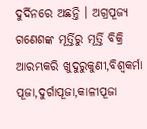ଦୁର୍ଦିନରେ ଅଛନ୍ତି । ଅଗ୍ରପୂଜ୍ୟ ଗଣେଶଙ୍କ ମୂର୍ତ୍ତିରୁ ମୂର୍ତ୍ତି ବିକ୍ରି ଆରମ୍ଭକରି ଖୁଦୁରୁକୁଣୀ,ବିଶ୍ୱକର୍ମା ପୂଜା,ଦୁର୍ଗାପୂଜା,କାଳୀପୂଜା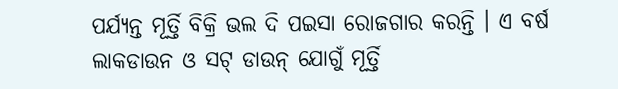ପର୍ଯ୍ୟନ୍ତ ମୂର୍ତ୍ତି ବିକ୍ରି ଭଲ ଦି ପଇସା ରୋଜଗାର କରନ୍ତି । ଏ ବର୍ଷ ଲାକଡାଉନ ଓ ସଟ୍ ଡାଉନ୍ ଯୋଗୁଁ ମୂର୍ତ୍ତି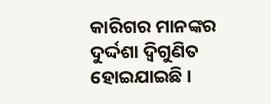କାରିଗର ମାନଙ୍କର ଦୁର୍ଦ୍ଦଶା ଦ୍ବିଗୁଣିତ ହୋଇଯାଇଛି ।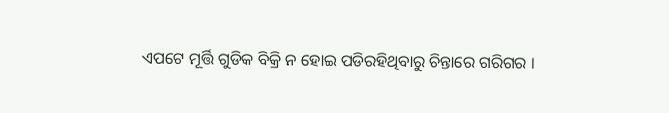ଏପଟେ ମୂର୍ତ୍ତି ଗୁଡିକ ବିକ୍ରି ନ ହୋଇ ପଡିରହିଥିବାରୁ ଚିନ୍ତାରେ ଗରିଗର ।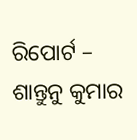ରିପୋର୍ଟ – ଶାନ୍ତୁନୁ କୁମାର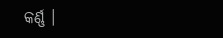କର୍ଣ୍ଣ ।